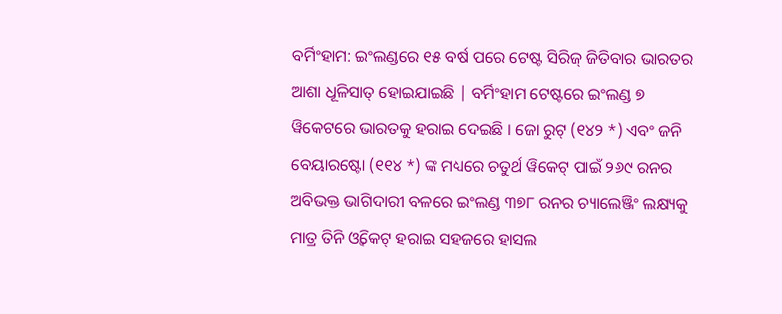ବର୍ମିଂହାମ: ଇଂଲଣ୍ଡରେ ୧୫ ବର୍ଷ ପରେ ଟେଷ୍ଟ ସିରିଜ୍ ଜିତିବାର ଭାରତର ଆଶା ଧୂଳିସାତ୍ ହୋଇଯାଇଛି | ବର୍ମିଂହାମ ଟେଷ୍ଟରେ ଇଂଲଣ୍ଡ ୭ ୱିକେଟରେ ଭାରତକୁ ହରାଇ ଦେଇଛି । ଜୋ ରୁଟ୍ (୧୪୨ *) ଏବଂ ଜନି ବେୟାରଷ୍ଟୋ (୧୧୪ *) ଙ୍କ ମଧ୍ୟରେ ଚତୁର୍ଥ ୱିକେଟ୍ ପାଇଁ ୨୬୯ ରନର ଅବିଭକ୍ତ ଭାଗିଦାରୀ ବଳରେ ଇଂଲଣ୍ଡ ୩୭୮ ରନର ଚ୍ୟାଲେଞ୍ଜିଂ ଲକ୍ଷ୍ୟକୁ ମାତ୍ର ତିନି ଓ୍ବିକେଟ୍ ହରାଇ ସହଜରେ ହାସଲ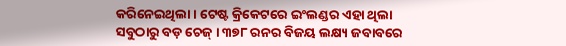କରିନେଇଥିଲା। ଟେଷ୍ଟ କ୍ରିକେଟରେ ଇଂଲଣ୍ଡର ଏହା ଥିଲା ସବୁଠାରୁ ବଡ଼ ଚେଜ୍ । ୩୭୮ ରନର ବିଜୟ ଲକ୍ଷ୍ୟ ଜବାବରେ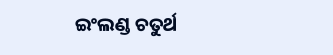ଇଂଲଣ୍ଡ ଚତୁର୍ଥ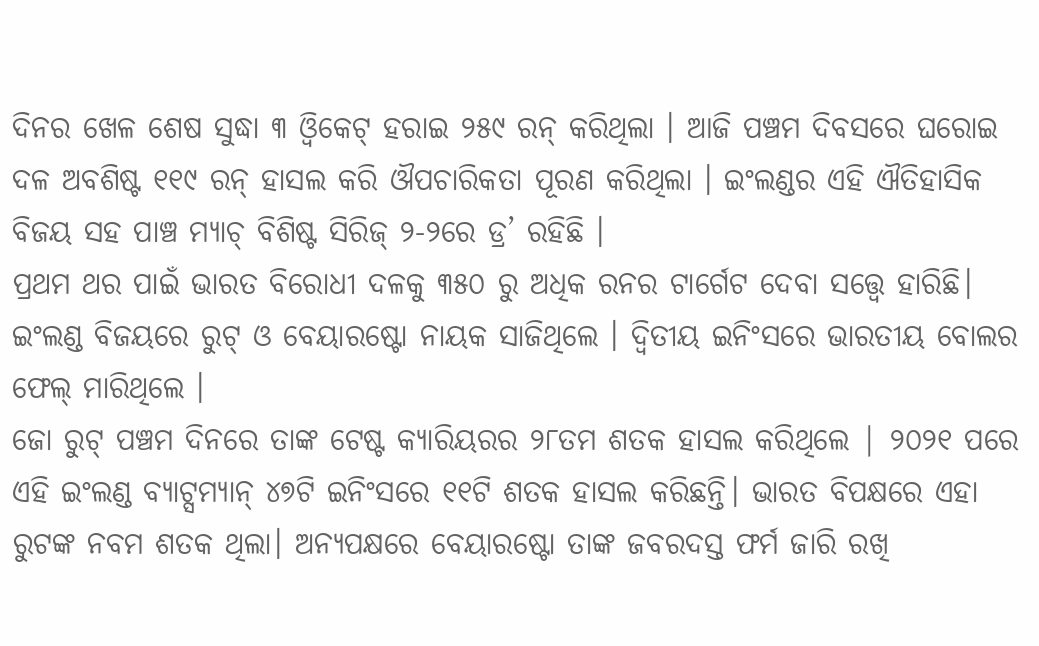ଦିନର ଖେଳ ଶେଷ ସୁଦ୍ଧା ୩ ଓ୍ବିକେଟ୍ ହରାଇ ୨୫୯ ରନ୍ କରିଥିଲା । ଆଜି ପଞ୍ଚମ ଦିବସରେ ଘରୋଇ ଦଳ ଅବଶିଷ୍ଟ ୧୧୯ ରନ୍ ହାସଲ କରି ଔପଚାରିକତା ପୂରଣ କରିଥିଲା । ଇଂଲଣ୍ଡର ଏହି ଐତିହାସିକ ବିଜୟ ସହ ପାଞ୍ଚ ମ୍ୟାଚ୍ ବିଶିଷ୍ଟ ସିରିଜ୍ ୨-୨ରେ ଡ୍ର’ ରହିଛି ।
ପ୍ରଥମ ଥର ପାଇଁ ଭାରତ ବିରୋଧୀ ଦଳକୁ ୩୫୦ ରୁ ଅଧିକ ରନର ଟାର୍ଗେଟ ଦେବା ସତ୍ତ୍ବେ ହାରିଛି। ଇଂଲଣ୍ଡ ବିଜୟରେ ରୁଟ୍ ଓ ବେୟାରଷ୍ଟୋ ନାୟକ ସାଜିଥିଲେ । ଦ୍ବିତୀୟ ଇନିଂସରେ ଭାରତୀୟ ବୋଲର ଫେଲ୍ ମାରିଥିଲେ ।
ଜୋ ରୁଟ୍ ପଞ୍ଚମ ଦିନରେ ତାଙ୍କ ଟେଷ୍ଟ କ୍ୟାରିୟରର ୨୮ତମ ଶତକ ହାସଲ କରିଥିଲେ | ୨୦୨୧ ପରେ ଏହି ଇଂଲଣ୍ଡ ବ୍ୟାଟ୍ସମ୍ୟାନ୍ ୪୭ଟି ଇନିଂସରେ ୧୧ଟି ଶତକ ହାସଲ କରିଛନ୍ତି। ଭାରତ ବିପକ୍ଷରେ ଏହା ରୁଟଙ୍କ ନବମ ଶତକ ଥିଲା। ଅନ୍ୟପକ୍ଷରେ ବେୟାରଷ୍ଟୋ ତାଙ୍କ ଜବରଦସ୍ତ ଫର୍ମ ଜାରି ରଖି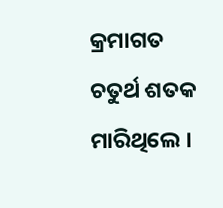କ୍ରମାଗତ ଚତୁର୍ଥ ଶତକ ମାରିଥିଲେ ।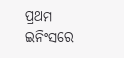ପ୍ରଥମ ଇନିଂସରେ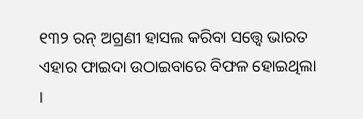୧୩୨ ରନ୍ ଅଗ୍ରଣୀ ହାସଲ କରିବା ସତ୍ତ୍ୱେ ଭାରତ ଏହାର ଫାଇଦା ଉଠାଇବାରେ ବିଫଳ ହୋଇଥିଲା ।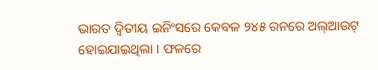ଭାରତ ଦ୍ୱିତୀୟ ଇନିଂସରେ କେବଳ ୨୪୫ ରନରେ ଅଲ୍ଆଉଟ୍ ହୋଇଯାଇଥିଲା । ଫଳରେ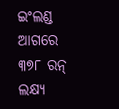ଇଂଲଣ୍ଡ ଆଗରେ ୩୭୮ ରନ୍ ଲକ୍ଷ୍ୟ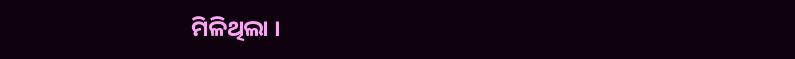ମିଳିଥିଲା ।